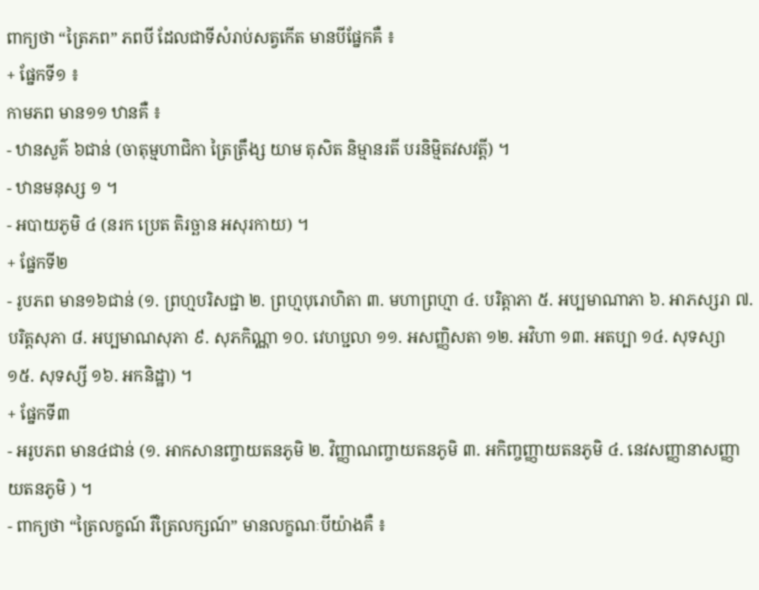ពាក្យថា “ត្រៃភព” ភពបី ដែលជាទីសំរាប់សត្វកើត មានបីផ្នែកគឺ ៖
+ ផ្នែកទី១ ៖
កាមភព មាន១១ ឋានគឺ ៖
- ឋានសួគ៌ ៦ជាន់ (ចាតុម្មហាជិកា ត្រៃត្រឹង្ស យាម តុសិត និម្មានរតី បរនិម្មិតវសវត្តី) ។
- ឋានមនុស្ស ១ ។
- អបាយភូមិ ៤ (នរក ប្រេត តិរច្ឆាន អសុរកាយ) ។
+ ផ្នែកទី២
- រូបភព មាន១៦ជាន់ (១. ព្រហ្មបរិសជ្ជា ២. ព្រហ្មបុរោហិតា ៣. មហាព្រហ្មា ៤. បរិត្តាភា ៥. អប្បមាណាភា ៦. អាភស្សរា ៧. បរិត្តសុភា ៨. អប្បមាណសុភា ៩. សុភកិណ្ណា ១០. វេហប្ជលា ១១. អសញ្ញិសតា ១២. អវិហា ១៣. អតប្បា ១៤. សុទស្សា ១៥. សុទស្សី ១៦. អកនិដ្ឋា) ។
+ ផ្នែកទី៣
- អរូបភព មាន៤ជាន់ (១. អាកសានញ្ចាយតនភូមិ ២. វិញ្ញាណញ្ចាយតនភូមិ ៣. អកិញ្ចញ្ញាយតនភូមិ ៤. នេវសញ្ញានាសញ្ញាយតនភូមិ ) ។
- ពាក្យថា “ត្រៃលក្ខណ៍ រឺត្រៃលក្សណ៍” មានលក្ខណៈបីយ៉ាងគឺ ៖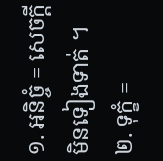១. អនិច្ចំ = សេចក្តីមិនទៀងទាត់ ។
២. ទុក្ខំ =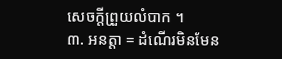សេចក្តីព្រួយលំបាក ។
៣. អនត្តា = ដំណើរមិនមែន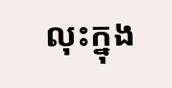លុះក្នុង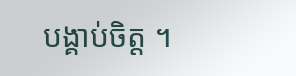បង្គាប់ចិត្ត ។